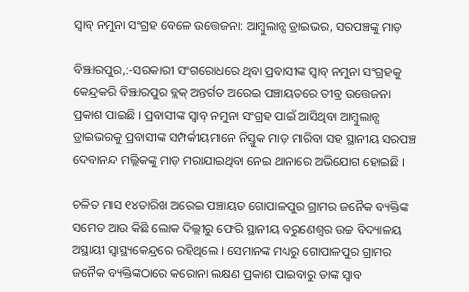ସ୍ୱାବ୍‌ ନମୁନା ସଂଗ୍ରହ ବେଳେ ଉତ୍ତେଜନା: ଆମ୍ବୁଲାନ୍ସ ଡ୍ରାଇଭର, ସରପଞ୍ଚଙ୍କୁ ମାଡ଼

ବିଞ୍ଝାରପୁର,:-ସରକାରୀ ସଂଗରୋଧରେ ଥିବା ପ୍ରବାସୀଙ୍କ ସ୍ୱାବ୍‌ ନମୁନା ସଂଗ୍ରହକୁ କେନ୍ଦ୍ରକରି ବିଞ୍ଝାରପୁର ବ୍ଲକ୍‌ ଅନ୍ତର୍ଗତ ଅରେଇ ପଞ୍ଚାୟତରେ ତୀବ୍ର ଉତ୍ତେଜନା ପ୍ରକାଶ ପାଇଛି । ପ୍ରବାସୀଙ୍କ ସ୍ୱାବ୍‌ ନମୁନା ସଂଗ୍ରହ ପାଇଁ ଆସିଥିବା ଆମ୍ୱୁଲାନ୍ସ ଡ୍ରାଇଭରକୁ ପ୍ରବାସୀଙ୍କ ସମ୍ପର୍କୀୟମାନେ ନିସ୍ତୁକ ମାଡ଼ ମାରିବା ସହ ସ୍ଥାନୀୟ ସରପଞ୍ଚ ଦେବାନନ୍ଦ ମଲ୍ଲିକଙ୍କୁ ମାଡ଼ ମରାଯାଇଥିବା ନେଇ ଥାନାରେ ଅଭିଯୋଗ ହୋଇଛି ।

ଚଳିତ ମାସ ୧୪ତାରିଖ ଅରେଇ ପଞ୍ଚାୟତ ଗୋପାଳପୁର ଗ୍ରାମର ଜନୈକ ବ୍ୟକ୍ତିଙ୍କ ସମେତ ଆଉ କିଛି ଲୋକ ଦିଲ୍ଲୀରୁ ଫେରି ସ୍ଥାନୀୟ ବରୁଣେଶ୍ୱର ଉଚ୍ଚ ବିଦ୍ୟାଳୟ ଅସ୍ଥାୟୀ ସ୍ୱାସ୍ଥ୍ୟକେନ୍ଦ୍ରରେ ରହିଥିଲେ । ସେମାନଙ୍କ ମଧ୍ୟରୁ ଗୋପାଳପୁର ଗ୍ରାମର ଜନୈକ ବ୍ୟକ୍ତିଙ୍କଠାରେ କରୋନା ଲକ୍ଷଣ ପ୍ରକାଶ ପାଇବାରୁ ତାଙ୍କ ସ୍ୱାବ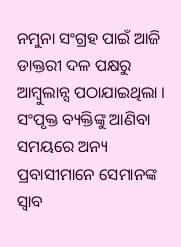ନମୁନା ସଂଗ୍ରହ ପାଇଁ ଆଜି ଡାକ୍ତରୀ ଦଳ ପକ୍ଷରୁ ଆମ୍ୱୁଲାନ୍ସ ପଠାଯାଇଥିଲା । ସଂପୃକ୍ତ ବ୍ୟକ୍ତିଙ୍କୁ ଆଣିବା ସମୟରେ ଅନ୍ୟ ପ୍ରବାସୀମାନେ ସେମାନଙ୍କ ସ୍ୱାବ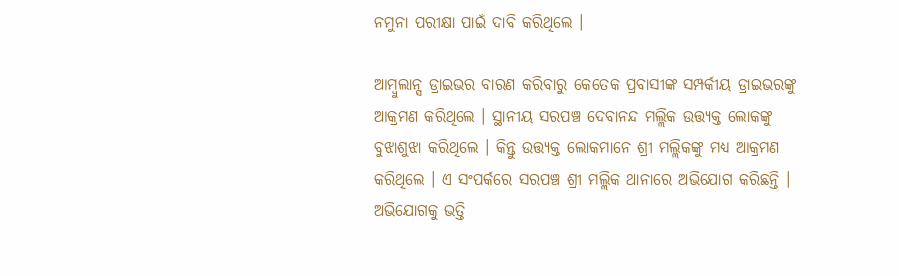ନମୁନା ପରୀକ୍ଷା ପାଇଁ ଦାବି କରିଥିଲେ ।

ଆମ୍ୱୁଲାନ୍ସ ଡ୍ରାଇଭର ବାରଣ କରିବାରୁ କେତେକ ପ୍ରବାସୀଙ୍କ ସମ୍ପର୍କୀୟ ଡ୍ରାଇଭରଙ୍କୁ ଆକ୍ରମଣ କରିଥିଲେ । ସ୍ଥାନୀୟ ସରପଞ୍ଚ ଦେବାନନ୍ଦ ମଲ୍ଲିକ ଉତ୍ତ୍ୟକ୍ତ ଲୋକଙ୍କୁ ବୁଝାଶୁଝା କରିଥିଲେ । କିନ୍ତୁ ଉତ୍ତ୍ୟକ୍ତ ଲୋକମାନେ ଶ୍ରୀ ମଲ୍ଲିକଙ୍କୁ ମଧ୍ୟ ଆକ୍ରମଣ କରିଥିଲେ । ଏ ସଂପର୍କରେ ସରପଞ୍ଚ ଶ୍ରୀ ମଲ୍ଲିକ ଥାନାରେ ଅଭିଯୋଗ କରିଛନ୍ତି । ଅଭିଯୋଗକୁ ଭତ୍ତି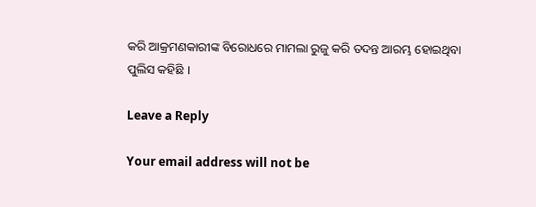କରି ଆକ୍ରମଣକାରୀଙ୍କ ବିରୋଧରେ ମାମଲା ରୁଜୁ କରି ତଦନ୍ତ ଆରମ୍ଭ ହୋଇଥିବା ପୁଲିସ କହିଛି ।

Leave a Reply

Your email address will not be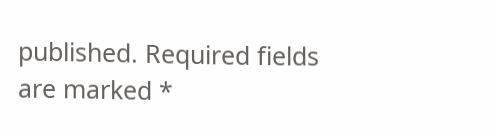published. Required fields are marked *